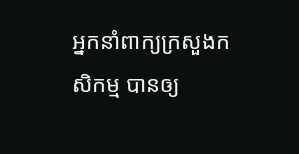អ្នកនាំពាក្យក្រសួងកសិកម្ម បានឲ្យ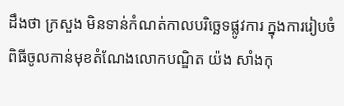ដឹងថា ក្រសួង មិនទាន់កំណត់កាលបរិច្ឆេទផ្លូវការ ក្នុងការរៀបចំពិធីចូលកាន់មុខតំណែងលោកបណ្ឌិត យ៉ង សាំងកុ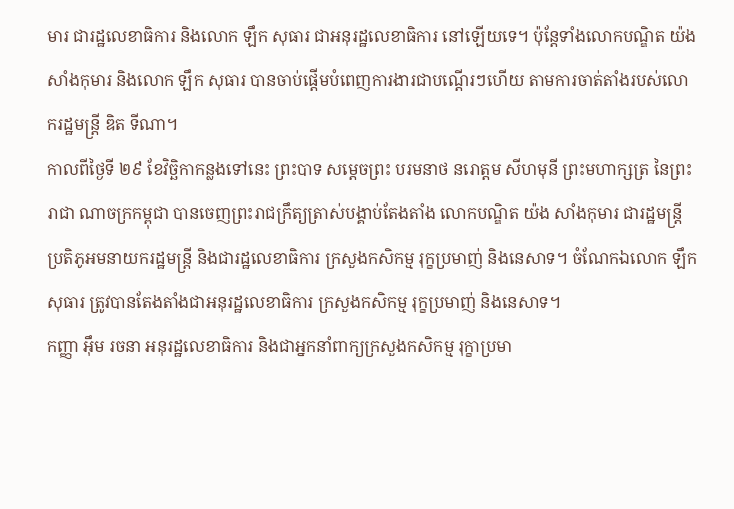មារ ជារដ្ឋលេខាធិការ និងលោក ឡឹក សុធារ ជាអនុរដ្ឋលេខាធិការ នៅឡើយទេ។ ប៉ុន្តែទាំងលោកបណ្ឌិត យ៉ង សាំងកុមារ និងលោក ឡឹក សុធារ បានចាប់ផ្ដើមបំពេញការងារជាបណ្ដើរៗហើយ តាមការចាត់តាំងរបស់លោករដ្ឋមន្ត្រី ឌិត ទីណា។
កាលពីថ្ងៃទី ២៩ ខែវិច្ឆិកាកន្លងទៅនេះ ព្រះបាទ សម្តេចព្រះ បរមនាថ នរោត្តម សីហមុនី ព្រះមហាក្សត្រ នៃព្រះរាជា ណាចក្រកម្ពុជា បានចេញព្រះរាជក្រឹត្យត្រាស់បង្គាប់តែងតាំង លោកបណ្ឌិត យ៉ង សាំងកុមារ ជារដ្ឋមន្រ្តីប្រតិភូអមនាយករដ្ឋមន្រ្តី និងជារដ្ឋលេខាធិការ ក្រសួងកសិកម្ម រុក្ខប្រមាញ់ និងនេសាទ។ ចំណែកឯលោក ឡឹក សុធារ ត្រូវបានតែងតាំងជាអនុរដ្ឋលេខាធិការ ក្រសួងកសិកម្ម រុក្ខប្រមាញ់ និងនេសាទ។
កញ្ញា អ៊ឹម រចនា អនុរដ្ឋលេខាធិការ និងជាអ្នកនាំពាក្យក្រសួងកសិកម្ម រុក្ខាប្រមា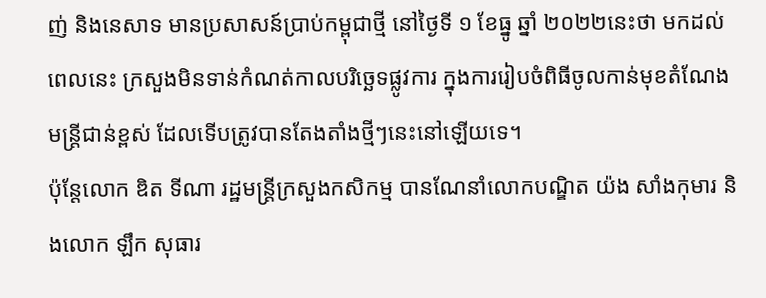ញ់ និងនេសាទ មានប្រសាសន៍ប្រាប់កម្ពុជាថ្មី នៅថ្ងៃទី ១ ខែធ្នូ ឆ្នាំ ២០២២នេះថា មកដល់ពេលនេះ ក្រសួងមិនទាន់កំណត់កាលបរិច្ឆេទផ្លូវការ ក្នុងការរៀបចំពិធីចូលកាន់មុខតំណែងមន្ត្រីជាន់ខ្ពស់ ដែលទើបត្រូវបានតែងតាំងថ្មីៗនេះនៅឡើយទេ។
ប៉ុន្តែលោក ឌិត ទីណា រដ្ឋមន្ត្រីក្រសួងកសិកម្ម បានណែនាំលោកបណ្ឌិត យ៉ង សាំងកុមារ និងលោក ឡឹក សុធារ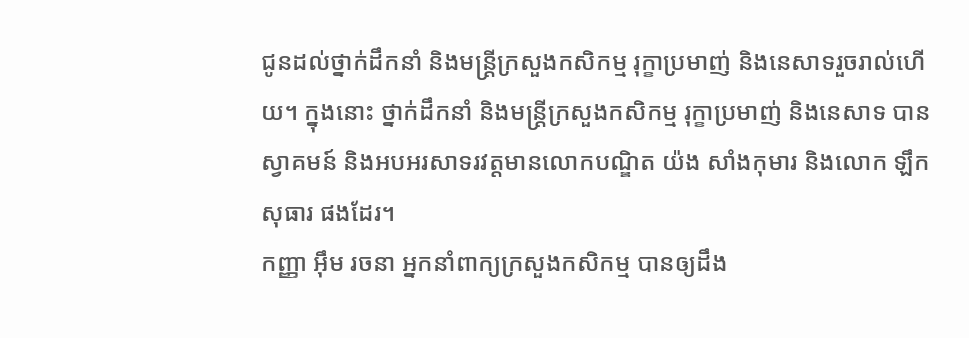ជូនដល់ថ្នាក់ដឹកនាំ និងមន្ត្រីក្រសួងកសិកម្ម រុក្ខាប្រមាញ់ និងនេសាទរួចរាល់ហើយ។ ក្នុងនោះ ថ្នាក់ដឹកនាំ និងមន្ត្រីក្រសួងកសិកម្ម រុក្ខាប្រមាញ់ និងនេសាទ បានស្វាគមន៍ និងអបអរសាទរវត្តមានលោកបណ្ឌិត យ៉ង សាំងកុមារ និងលោក ឡឹក សុធារ ផងដែរ។
កញ្ញា អ៊ឹម រចនា អ្នកនាំពាក្យក្រសួងកសិកម្ម បានឲ្យដឹង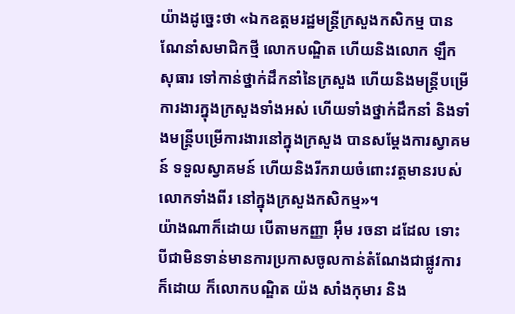យ៉ាងដូច្នេះថា «ឯកឧត្ដមរដ្ឋមន្ត្រីក្រសួងកសិកម្ម បានណែនាំសមាជិកថ្មី លោកបណ្ឌិត ហើយនិងលោក ឡឹក សុធារ ទៅកាន់ថ្នាក់ដឹកនាំនៃក្រសួង ហើយនិងមន្ត្រីបម្រើការងារក្នុងក្រសួងទាំងអស់ ហើយទាំងថ្នាក់ដឹកនាំ និងទាំងមន្ត្រីបម្រើការងារនៅក្នុងក្រសួង បានសម្ដែងការស្វាគមន៍ ទទួលស្វាគមន៍ ហើយនិងរីករាយចំពោះវត្តមានរបស់លោកទាំងពីរ នៅក្នុងក្រសួងកសិកម្ម»។
យ៉ាងណាក៏ដោយ បើតាមកញ្ញា អ៊ឹម រចនា ដដែល ទោះបីជាមិនទាន់មានការប្រកាសចូលកាន់តំណែងជាផ្លូវការក៏ដោយ ក៏លោកបណ្ឌិត យ៉ង សាំងកុមារ និង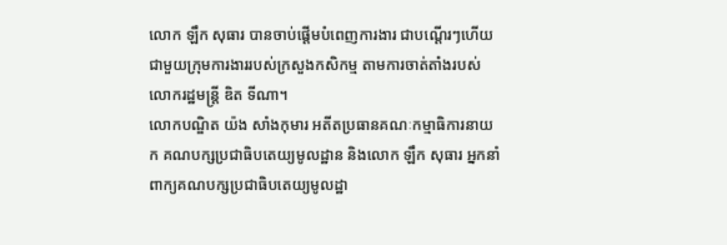លោក ឡឹក សុធារ បានចាប់ផ្ដើមបំពេញការងារ ជាបណ្ដើរៗហើយ ជាមួយក្រុមការងាររបស់ក្រសួងកសិកម្ម តាមការចាត់តាំងរបស់លោករដ្ឋមន្ត្រី ឌិត ទីណា។
លោកបណ្ឌិត យ៉ង សាំងកុមារ អតីតប្រធានគណៈកម្មាធិការនាយក គណបក្សប្រជាធិបតេយ្យមូលដ្ឋាន និងលោក ឡឹក សុធារ អ្នកនាំពាក្យគណបក្សប្រជាធិបតេយ្យមូលដ្ឋា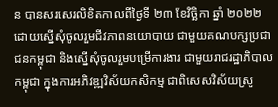ន បានសរសេរលិខិតកាលពីថ្ងៃទី ២៣ ខែវិច្ឆិកា ឆ្នាំ ២០២២ ដោយស្នើសុំចូលរួមជីវភាពនយោបាយ ជាមួយគណបក្សប្រជាជនកម្ពុជា និងស្នើសុំចូលរួមបម្រើការងារ ជាមួយរាជរដ្ឋាភិបាលកម្ពុជា ក្នុងការអភិវឌ្ឍវិស័យកសិកម្ម ជាពិសេសវិស័យស្រូ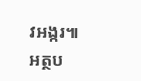វអង្ករ៕
អត្ថប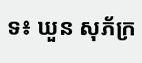ទ៖ ឃួន សុភ័ក្រ